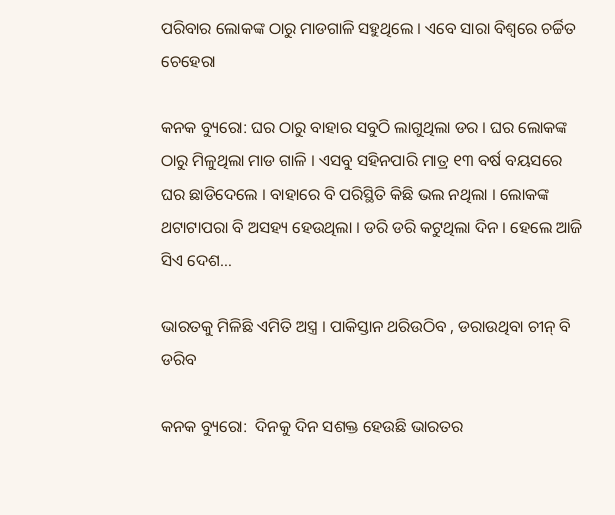ପରିବାର ଲୋକଙ୍କ ଠାରୁ ମାଡଗାଳି ସହୁଥିଲେ । ଏବେ ସାରା ବିଶ୍ୱରେ ଚର୍ଚ୍ଚିତ ଚେହେରା

କନକ ବ୍ୟୁରୋ: ଘର ଠାରୁ ବାହାର ସବୁଠି ଲାଗୁଥିଲା ଡର । ଘର ଲୋକଙ୍କ ଠାରୁ ମିଳୁଥିଲା ମାଡ ଗାଳି । ଏସବୁ ସହିନପାରି ମାତ୍ର ୧୩ ବର୍ଷ ବୟସରେ ଘର ଛାଡିଦେଲେ । ବାହାରେ ବି ପରିସ୍ଥିତି କିଛି ଭଲ ନଥିଲା । ଲୋକଙ୍କ ଥଟାଟାପରା ବି ଅସହ୍ୟ ହେଉଥିଲା । ଡରି ଡରି କଟୁଥିଲା ଦିନ । ହେଲେ ଆଜି ସିଏ ଦେଶ…

ଭାରତକୁ ମିଳିଛି ଏମିତି ଅସ୍ତ୍ର । ପାକିସ୍ତାନ ଥରିଉଠିବ , ଡରାଉଥିବା ଚୀନ୍ ବି ଡରିବ

କନକ ବ୍ୟୁରୋ:  ଦିନକୁ ଦିନ ସଶକ୍ତ ହେଉଛି ଭାରତର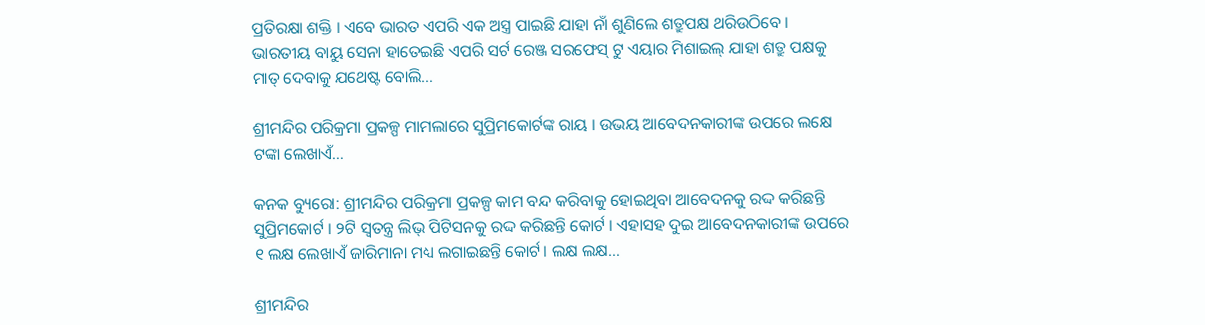ପ୍ରତିରକ୍ଷା ଶକ୍ତି । ଏବେ ଭାରତ ଏପରି ଏକ ଅସ୍ତ୍ର ପାଇଛି ଯାହା ନାଁ ଶୁଣିଲେ ଶତ୍ରୁପକ୍ଷ ଥରିଉଠିବେ । ଭାରତୀୟ ବାୟୁ ସେନା ହାତେଇଛି ଏପରି ସର୍ଟ ରେଞ୍ଜ ସରଫେସ୍ ଟୁ ଏୟାର ମିଶାଇଲ୍ ଯାହା ଶତ୍ରୁ ପକ୍ଷକୁ ମାତ୍ ଦେବାକୁ ଯଥେଷ୍ଟ ବୋଲି…

ଶ୍ରୀମନ୍ଦିର ପରିକ୍ରମା ପ୍ରକଳ୍ପ ମାମଲାରେ ସୁପ୍ରିମକୋର୍ଟଙ୍କ ରାୟ । ଉଭୟ ଆବେଦନକାରୀଙ୍କ ଉପରେ ଲକ୍ଷେ ଟଙ୍କା ଲେଖାଏଁ…

କନକ ବ୍ୟୁରୋ: ଶ୍ରୀମନ୍ଦିର ପରିକ୍ରମା ପ୍ରକଳ୍ପ କାମ ବନ୍ଦ କରିବାକୁ ହୋଇଥିବା ଆବେଦନକୁ ରଦ୍ଦ କରିଛନ୍ତି ସୁପ୍ରିମକୋର୍ଟ । ୨ଟି ସ୍ୱତନ୍ତ୍ର ଲିଭ୍ ପିଟିସନକୁ ରଦ୍ଦ କରିଛନ୍ତି କୋର୍ଟ । ଏହାସହ ଦୁଇ ଆବେଦନକାରୀଙ୍କ ଉପରେ ୧ ଲକ୍ଷ ଲେଖାଏଁ ଜାରିମାନା ମଧ୍ୟ ଲଗାଇଛନ୍ତି କୋର୍ଟ। ଲକ୍ଷ ଲକ୍ଷ…

ଶ୍ରୀମନ୍ଦିର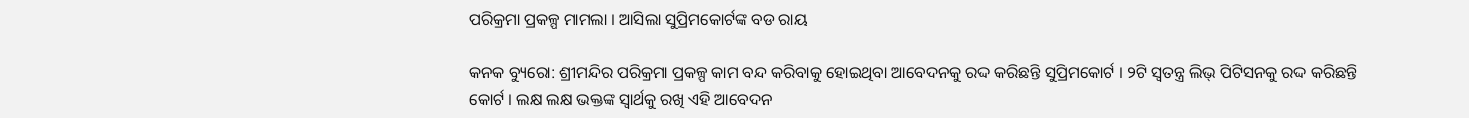ପରିକ୍ରମା ପ୍ରକଳ୍ପ ମାମଲା । ଆସିଲା ସୁପ୍ରିମକୋର୍ଟଙ୍କ ବଡ ରାୟ

କନକ ବ୍ୟୁରୋ: ଶ୍ରୀମନ୍ଦିର ପରିକ୍ରମା ପ୍ରକଳ୍ପ କାମ ବନ୍ଦ କରିବାକୁ ହୋଇଥିବା ଆବେଦନକୁ ରଦ୍ଦ କରିଛନ୍ତି ସୁପ୍ରିମକୋର୍ଟ । ୨ଟି ସ୍ୱତନ୍ତ୍ର ଲିଭ୍ ପିଟିସନକୁ ରଦ୍ଦ କରିଛନ୍ତି କୋର୍ଟ । ଲକ୍ଷ ଲକ୍ଷ ଭକ୍ତଙ୍କ ସ୍ୱାର୍ଥକୁ ରଖି ଏହି ଆବେଦନ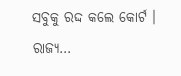ସବୁକୁ ରଦ୍ଦ କଲେ କୋର୍ଟ । ରାଜ୍ୟ…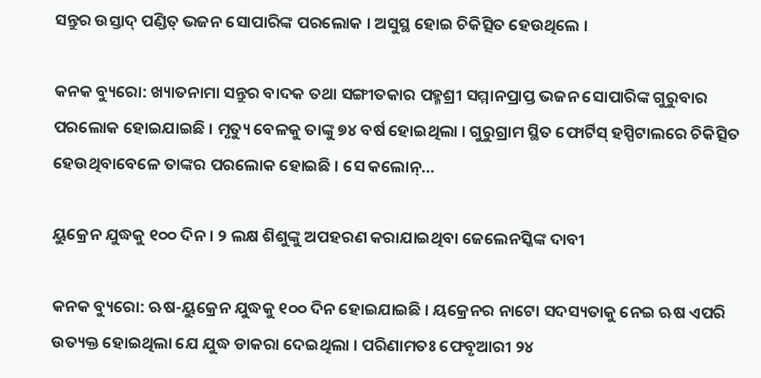ସନ୍ତୁର ଉସ୍ତାଦ୍ ପଣ୍ଡିତ୍ ଭଜନ ସୋପାରିଙ୍କ ପରଲୋକ । ଅସୁସ୍ଥ ହୋଇ ଚିକିତ୍ସିତ ହେଉଥିଲେ ।

କନକ ବ୍ୟୁରୋ: ଖ୍ୟାତନାମା ସନ୍ତୁର ବାଦକ ତଥା ସଙ୍ଗୀତକାର ପହ୍ମଶ୍ରୀ ସମ୍ମାନପ୍ରାପ୍ତ ଭଜନ ସୋପାରିଙ୍କ ଗୁରୁବାର ପରଲୋକ ହୋଇଯାଇଛି । ମୃତ୍ୟୁ ବେଳକୁ ତାଙ୍କୁ ୭୪ ବର୍ଷ ହୋଇଥିଲା । ଗୁରୁଗ୍ରାମ ସ୍ଥିତ ଫୋର୍ଟିସ୍ ହସ୍ପିଟାଲରେ ଚିକିତ୍ସିତ ହେଉଥିବାବେଳେ ତାଙ୍କର ପରଲୋକ ହୋଇଛି । ସେ କଲୋନ୍…

ୟୁକ୍ରେନ ଯୁଦ୍ଧକୁ ୧୦୦ ଦିନ । ୨ ଲକ୍ଷ ଶିଶୁଙ୍କୁ ଅପହରଣ କରାଯାଇଥିବା ଜେଲେନସ୍କିଙ୍କ ଦାବୀ

କନକ ବ୍ୟୁରୋ: ଋଷ-ୟୁକ୍ରେନ ଯୁଦ୍ଧକୁ ୧୦୦ ଦିନ ହୋଇଯାଇଛି । ୟକ୍ରେନର ନାଟୋ ସଦସ୍ୟତାକୁ ନେଇ ଋଷ ଏପରି ଉତ୍ୟକ୍ତ ହୋଇଥିଲା ଯେ ଯୁଦ୍ଧ ଡାକରା ଦେଇଥିଲା । ପରିଣାମତଃ ଫେବୃଆରୀ ୨୪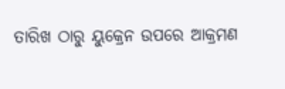ତାରିଖ ଠାରୁ ୟୁକ୍ରେନ ଉପରେ ଆକ୍ରମଣ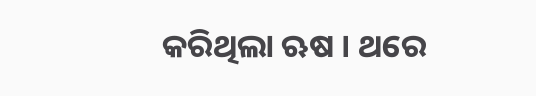କରିଥିଲା ଋଷ । ଥରେ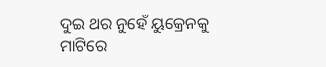ଦୁଇ ଥର ନୁହେଁ ୟୁକ୍ରେନକୁ ମାଟିରେ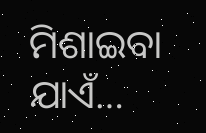ମିଶାଇବା ଯାଏଁ…